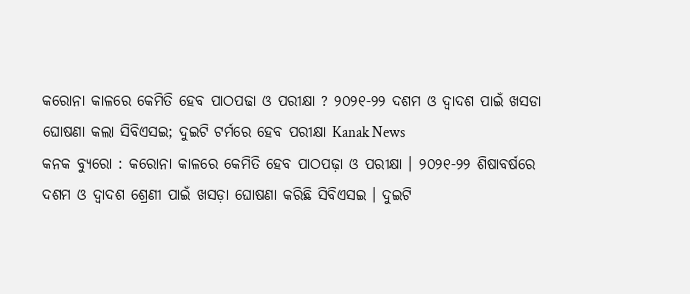କରୋନା କାଳରେ କେମିତି ହେବ ପାଠପଢା ଓ ପରୀକ୍ଷା ? ୨୦୨୧-୨୨ ଦଶମ ଓ ଦ୍ୱାଦଶ ପାଇଁ ଖସଡା ଘୋଷଣା କଲା ସିବିଏସଇ; ଦୁଇଟି ଟର୍ମରେ ହେବ ପରୀକ୍ଷା Kanak News
କନକ ବ୍ୟୁରୋ : କରୋନା କାଳରେ କେମିତି ହେବ ପାଠପଢ଼ା ଓ ପରୀକ୍ଷା । ୨୦୨୧-୨୨ ଶିଷାବର୍ଷରେ ଦଶମ ଓ ଦ୍ୱାଦଶ ଶ୍ରେଣୀ ପାଇଁ ଖସଡ଼ା ଘୋଷଣା କରିଛି ସିବିଏସଇ । ଦୁଇଟି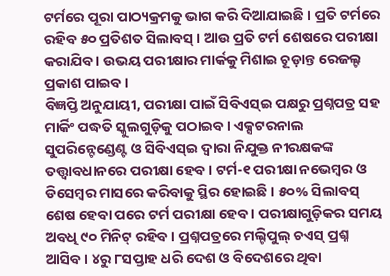ଟର୍ମରେ ପୂରା ପାଠ୍ୟକ୍ରମକୁ ଭାଗ କରି ଦିଆଯାଇଛି । ପ୍ରତି ଟର୍ମରେ ରହିବ ୫୦ ପ୍ରତିଶତ ସିଲାବସ୍ । ଆଉ ପ୍ରତି ଟର୍ମ ଶେଷରେ ପରୀକ୍ଷା କରାଯିବ । ଉଭୟ ପରୀକ୍ଷାର ମାର୍କକୁ ମିଶାଇ ଚୂଡ଼ାନ୍ତ ରେଜଲ୍ଟ ପ୍ରକାଶ ପାଇବ।
ବିଜ୍ଞପ୍ତି ଅନୁଯାୟୀ, ପରୀକ୍ଷା ପାଇଁ ସିବିଏସ୍ଇ ପକ୍ଷରୁ ପ୍ରଶ୍ନପତ୍ର ସହ ମାର୍କିଂ ପଦ୍ଧତି ସ୍କୁଲଗୁଡ଼ିକୁ ପଠାଇବ । ଏକ୍ସଟରନାଲ ସୁପରିନ୍ଟେଣ୍ଡେଣ୍ଟ ଓ ସିବିଏସ୍ଇ ଦ୍ବାରା ନିଯୁକ୍ତ ନୀରକ୍ଷକଙ୍କ ତତ୍ତ୍ବାବଧାନରେ ପରୀକ୍ଷା ହେବ। ଟର୍ମ-୧ ପରୀକ୍ଷା ନଭେମ୍ବର ଓ ଡିସେମ୍ବର ମାସରେ କରିବାକୁ ସ୍ଥିର ହୋଇଛି । ୫୦% ସିଲାବସ୍ ଶେଷ ହେବା ପରେ ଟର୍ମ ପରୀକ୍ଷା ହେବ । ପରୀକ୍ଷାଗୁଡ଼ିକର ସମୟ ଅବଧି ୯୦ ମିନିଟ୍ ରହିବ । ପ୍ରଶ୍ନପତ୍ରରେ ମଲ୍ଟିପୁଲ୍ ଚଏସ୍ ପ୍ରଶ୍ନ ଆସିବ । ୪ରୁ ୮ସପ୍ତାହ ଧରି ଦେଶ ଓ ବିଦେଶରେ ଥିବା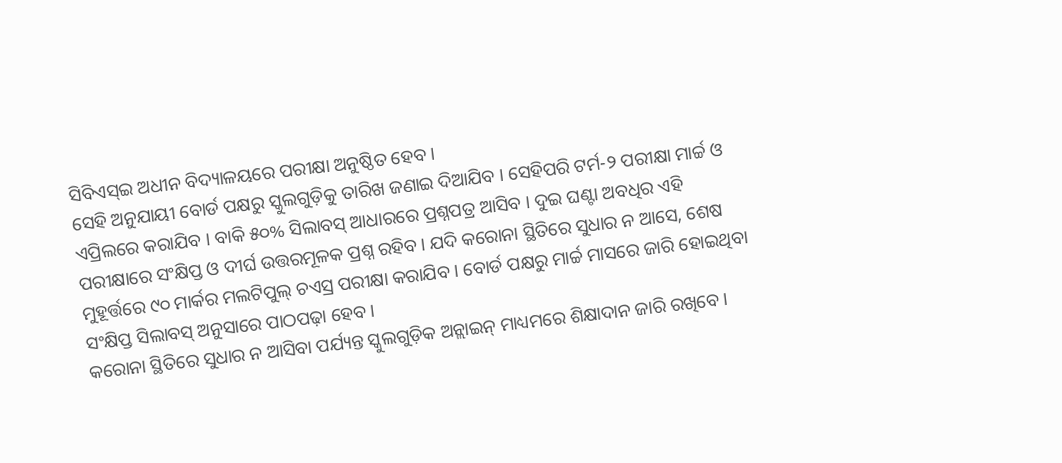ସିବିଏସ୍ଇ ଅଧୀନ ବିଦ୍ୟାଳୟରେ ପରୀକ୍ଷା ଅନୁଷ୍ଠିତ ହେବ ।
ସେହି ଅନୁଯାୟୀ ବୋର୍ଡ ପକ୍ଷରୁ ସ୍କୁଲଗୁଡ଼ିକୁ ତାରିଖ ଜଣାଇ ଦିଆଯିବ । ସେହିପରି ଟର୍ମ-୨ ପରୀକ୍ଷା ମାର୍ଚ୍ଚ ଓ ଏପ୍ରିଲରେ କରାଯିବ । ବାକି ୫୦% ସିଲାବସ୍ ଆଧାରରେ ପ୍ରଶ୍ନପତ୍ର ଆସିବ । ଦୁଇ ଘଣ୍ଟା ଅବଧିର ଏହି ପରୀକ୍ଷାରେ ସଂକ୍ଷିପ୍ତ ଓ ଦୀର୍ଘ ଉତ୍ତରମୂଳକ ପ୍ରଶ୍ନ ରହିବ। ଯଦି କରୋନା ସ୍ଥିତିରେ ସୁଧାର ନ ଆସେ, ଶେଷ ମୁହୂର୍ତ୍ତରେ ୯୦ ମାର୍କର ମଲଟିପୁଲ୍ ଚଏସ୍ର ପରୀକ୍ଷା କରାଯିବ । ବୋର୍ଡ ପକ୍ଷରୁ ମାର୍ଚ୍ଚ ମାସରେ ଜାରି ହୋଇଥିବା ସଂକ୍ଷିପ୍ତ ସିଲାବସ୍ ଅନୁସାରେ ପାଠପଢ଼ା ହେବ।
କରୋନା ସ୍ଥିତିରେ ସୁଧାର ନ ଆସିବା ପର୍ଯ୍ୟନ୍ତ ସ୍କୁଲଗୁଡ଼ିକ ଅନ୍ଲାଇନ୍ ମାଧ୍ୟମରେ ଶିକ୍ଷାଦାନ ଜାରି ରଖିବେ ।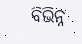ବିଭିନ୍ନ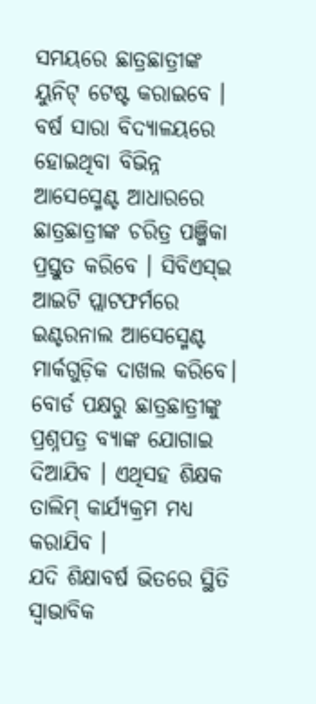ସମୟରେ ଛାତ୍ରଛାତ୍ରୀଙ୍କ ୟୁନିଟ୍ ଟେଷ୍ଟ କରାଇବେ । ବର୍ଷ ସାରା ବିଦ୍ୟାଳୟରେ ହୋଇଥିବା ବିଭିନ୍ନ ଆସେସ୍ମେଣ୍ଟ ଆଧାରରେ ଛାତ୍ରଛାତ୍ରୀଙ୍କ ଚରିତ୍ର ପଞ୍ଜିକା ପ୍ରସ୍ତୁତ କରିବେ । ସିବିଏସ୍ଇ ଆଇଟି ପ୍ଲାଟଫର୍ମରେ ଇଣ୍ଟରନାଲ ଆସେସ୍ମେଣ୍ଟ ମାର୍କଗୁଡ଼ିକ ଦାଖଲ କରିବେ। ବୋର୍ଡ ପକ୍ଷରୁ ଛାତ୍ରଛାତ୍ରୀଙ୍କୁ ପ୍ରଶ୍ନପତ୍ର ବ୍ୟାଙ୍କ ଯୋଗାଇ ଦିଆଯିବ । ଏଥିସହ ଶିକ୍ଷକ ତାଲିମ୍ କାର୍ଯ୍ୟକ୍ରମ ମଧ୍ୟ କରାଯିବ ।
ଯଦି ଶିକ୍ଷାବର୍ଷ ଭିତରେ ସ୍ଥିତି ସ୍ବାଭାବିକ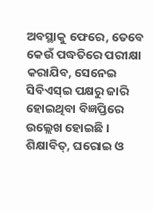ଅବସ୍ଥାକୁ ଫେରେ, ତେବେ କେଉଁ ପଦ୍ଧତିରେ ପରୀକ୍ଷା କରାଯିବ, ସେନେଇ ସିବିଏସ୍ଇ ପକ୍ଷରୁ ଜାରି ହୋଇଥିବା ବିଜ୍ଞପ୍ତିରେ ଉଲ୍ଲେଖ ହୋଇଛି । ଶିକ୍ଷାବିତ୍, ଘରୋଇ ଓ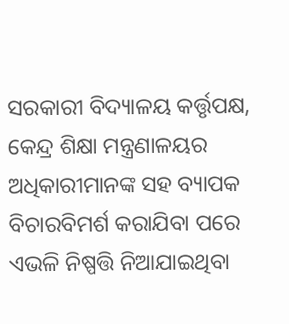ସରକାରୀ ବିଦ୍ୟାଳୟ କର୍ତ୍ତୃପକ୍ଷ, କେନ୍ଦ୍ର ଶିକ୍ଷା ମନ୍ତ୍ରଣାଳୟର ଅଧିକାରୀମାନଙ୍କ ସହ ବ୍ୟାପକ ବିଚାରବିମର୍ଶ କରାଯିବା ପରେ ଏଭଳି ନିଷ୍ପତ୍ତି ନିଆଯାଇଥିବା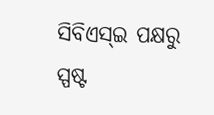ସିବିଏସ୍ଇ ପକ୍ଷରୁ ସ୍ପଷ୍ଟ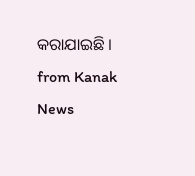କରାଯାଇଛି ।
from Kanak News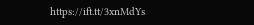https://ift.tt/3xnMdYs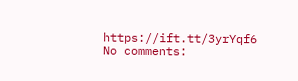https://ift.tt/3yrYqf6
No comments: